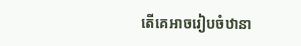តើគេអាចរៀបចំឋានា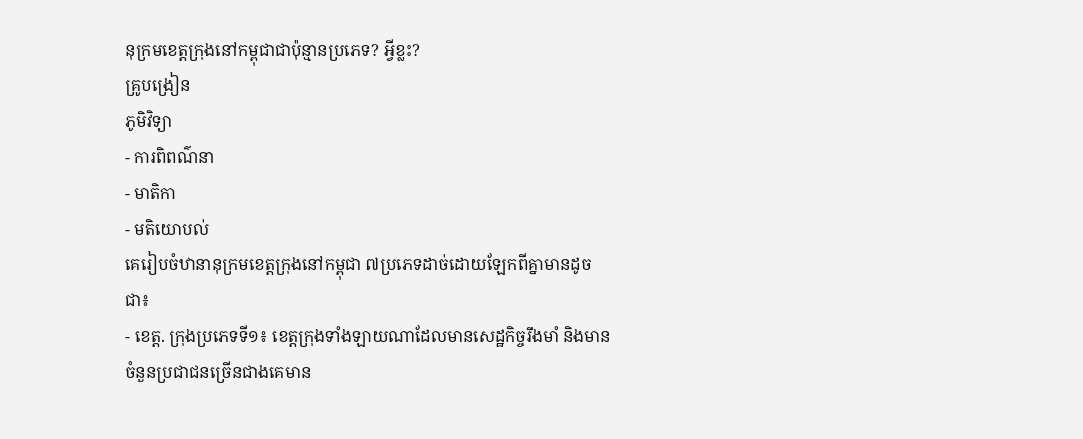នុក្រមខេត្តក្រុងនៅកម្ពុជាជាប៉ុន្មានប្រភេទ? អ្វីខ្លះ?
គ្រូបង្រៀន
ភូមិវិទ្យា
- ការពិពណ៌នា
- មាតិកា
- មតិយោបល់
គេរៀបចំឋានានុក្រមខេត្តក្រុងនៅកម្ពុជា ៧ប្រភេទដាច់ដោយឡែកពីគ្នាមានដូចជា៖
- ខេត្ត. ក្រុងប្រភេទទី១៖ ខេត្តក្រុងទាំងឡាយណាដែលមានសេដ្ឋកិច្ចរឹងមាំ និងមានចំនួនប្រជាជនច្រើនជាងគេមាន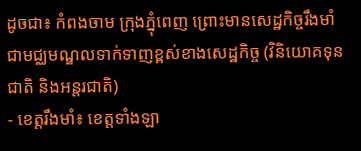ដូចជា៖ កំពងចាម ក្រុងភ្នុំពេញ ព្រោះមានសេដ្ឋកិច្ចរឹងមាំ ជាមជ្ឈមណ្ឌលទាក់ទាញខ្ពស់ខាងសេដ្ឋកិច្ច (វិនិយោគទុនជាតិ និងអន្តរជាតិ)
- ខេត្តរឹងមាំ៖ ខេត្តទាំងឡា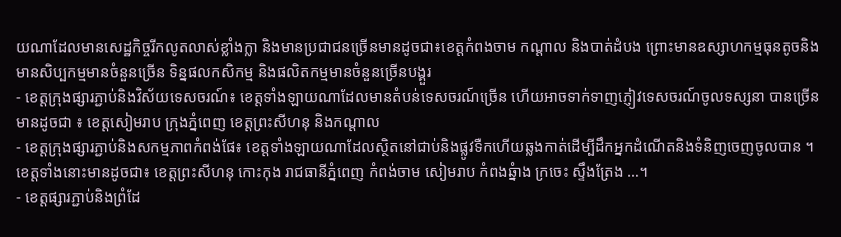យណាដែលមានសេដ្ឋកិច្ចរីកលូតលាស់ខ្លាំងក្លា និងមានប្រជាជនច្រើនមានដូចជា៖ខេត្តកំពងចាម កណ្តាល និងបាត់ដំបង ព្រោះមានឧស្សាហកម្មធុនតូចនិងមានសិប្បកម្មមានចំនួនច្រើន ទិន្នផលកសិកម្ម និងផលិតកម្មមានចំនួនច្រើនបង្គួរ
- ខេត្តក្រុងផ្សារភ្ជាប់និងវិស័យទេសចរណ៍៖ ខេត្តទាំងឡាយណាដែលមានតំបន់ទេសចរណ៍ច្រើន ហើយអាចទាក់ទាញភ្ញៀវទេសចរណ៍ចូលទស្សនា បានច្រើនមានដូចជា ៖ ខេត្តសៀមរាប ក្រុងភ្នំពេញ ខេត្តព្រះសីហនុ និងកណ្តាល
- ខេត្តក្រុងផ្សារភ្ជាប់និងសកម្មភាពកំពង់ផែ៖ ខេត្តទាំងឡាយណាដែលស្ថិតនៅជាប់និងផ្លូវទឺកហើយឆ្លងកាត់ដើម្បីដឹកអ្នកដំណើតនិងទំនិញចេញចូលបាន ។ ខេត្តទាំងនោះមានដូចជា៖ ខេត្តព្រះសីហនុ កោះកុង រាជធានីភ្នំពេញ កំពង់ចាម សៀមរាប កំពងឆ្នំាង ក្រចេះ ស្ទឹងត្រែង …។
- ខេត្តផ្សារភ្ជាប់និងព្រំដែ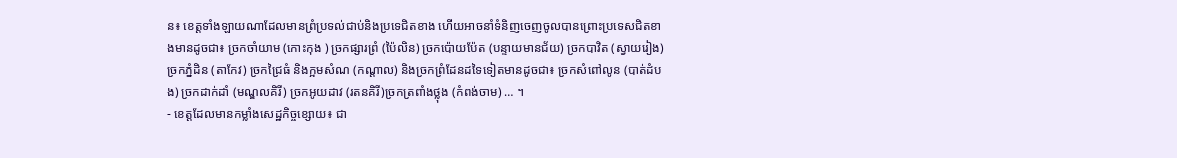ន៖ ខេត្តទាំងឡាយណាដែលមានព្រំប្រទល់ជាប់និងប្រទេជិតខាង ហើយអាចនាំទំនិញចេញចូលបានព្រោះប្រទេសជិតខាងមានដូចជា៖ ច្រកចាំយាម (កោះកុង ) ច្រកផ្សារព្រំ (ប៉ៃលិន) ច្រកប៉ោយប៉ែត (បន្ទាយមានជ័យ) ច្រកបាវិត (ស្វាយរៀង) ច្រកភ្នំដិន (តាកែវ) ច្រកជ្រៃធំ និងក្អមសំណ (កណ្តាល) និងច្រកព្រំដែនដទៃទៀតមានដូចជា៖ ច្រកសំពៅលូន (បាត់ដំបង) ច្រកដាក់ដាំ (មណ្ឌលគិរី) ច្រកអូយដាវ (រតនគិរី)ច្រកត្រពាំងថ្លុង (កំពង់ចាម) … ។
- ខេត្តដែលមានកម្លាំងសេដ្ឋកិច្ចខ្សោយ៖ ជា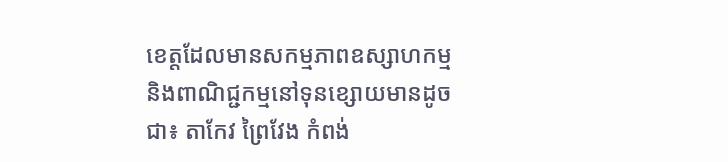ខេត្តដែលមានសកម្មភាពឧស្សាហកម្ម និងពាណិជ្ជកម្មនៅទុនខ្សោយមានដូចជា៖ តាកែវ ព្រៃវែង កំពង់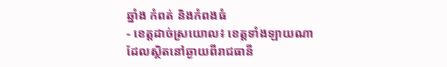ឆ្នាំង កំពត់ និងកំពងធំ
- ខេត្តដាច់ស្រយោល៖ ខេត្តទាំងឡាយណាដែលស្ថិតនៅឆ្ងាយពីរាជធានី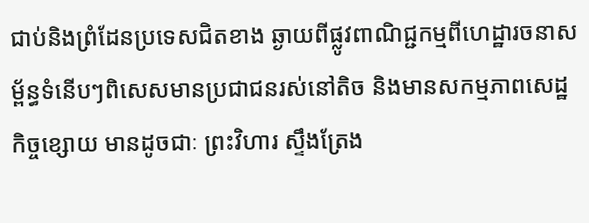ជាប់និងព្រំដែនប្រទេសជិតខាង ឆ្ងាយពីផ្លូវពាណិជ្ជកម្មពីហេដ្ឋារចនាសម្ព័ន្ធទំនើបៗពិសេសមានប្រជាជនរស់នៅតិច និងមានសកម្មភាពសេដ្ឋកិច្ចខ្សោយ មានដូចជាៈ ព្រះវិហារ ស្ទឹងត្រែង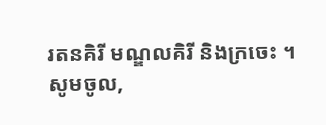រតនគិរី មណ្ឌលគិរី និងក្រចេះ ។
សូមចូល,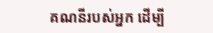គណនីរបស់អ្នក ដើម្បី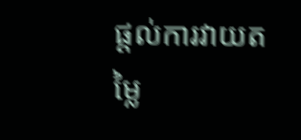ផ្តល់ការវាយតម្លៃ